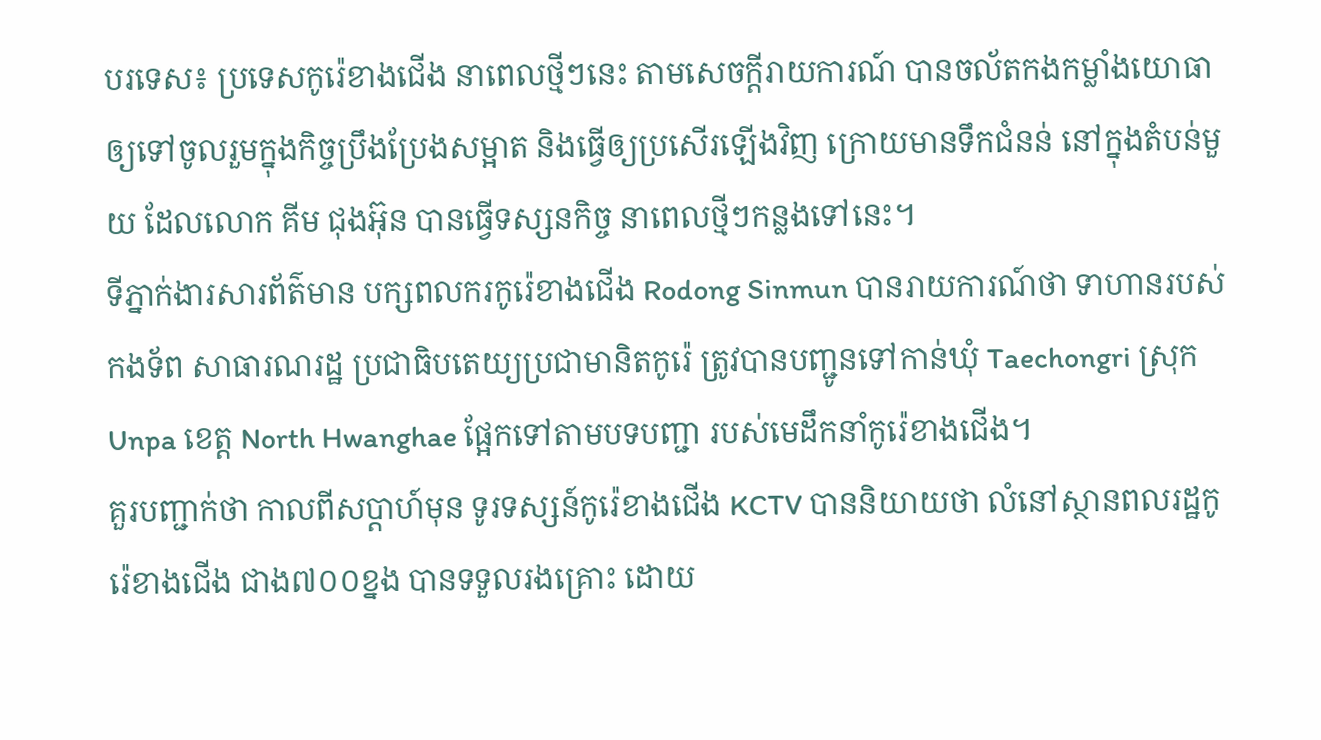បរទេស៖ ប្រទេសកូរ៉េខាងជើង នាពេលថ្មីៗនេះ តាមសេចក្តីរាយការណ៍ បានចល័តកងកម្លាំងយោធា ឲ្យទៅចូលរួមក្នុងកិច្ចប្រឹងប្រែងសម្អាត និងធ្វើឲ្យប្រសើរឡើងវិញ ក្រោយមានទឹកជំនន់ នៅក្នុងតំបន់មួយ ដែលលោក គីម ជុងអ៊ុន បានធ្វើទស្សនកិច្ច នាពេលថ្មីៗកន្លងទៅនេះ។
ទីភ្នាក់ងារសារព័ត៌មាន បក្សពលករកូរ៉េខាងជើង Rodong Sinmun បានរាយការណ៍ថា ទាហានរបស់កងទ័ព សាធារណរដ្ឋ ប្រជាធិបតេយ្យប្រជាមានិតកូរ៉េ ត្រូវបានបញ្ជូនទៅកាន់ឃុំ Taechongri ស្រុក Unpa ខេត្ត North Hwanghae ផ្អែកទៅតាមបទបញ្ជា របស់មេដឹកនាំកូរ៉េខាងជើង។
គួរបញ្ជាក់ថា កាលពីសប្ដាហ៍មុន ទូរទស្សន៍កូរ៉េខាងជើង KCTV បាននិយាយថា លំនៅស្ថានពលរដ្ឋកូរ៉េខាងជើង ជាង៧០០ខ្នង បានទទួលរងគ្រោះ ដោយ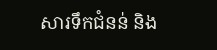សារទឹកជំនន់ និង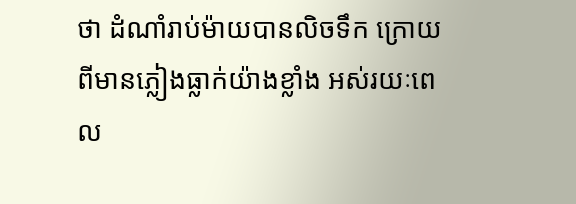ថា ដំណាំរាប់ម៉ាយបានលិចទឹក ក្រោយពីមានភ្លៀងធ្លាក់យ៉ាងខ្លាំង អស់រយៈពេល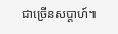ជាច្រើនសប្ដាហ៍៕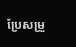ប្រែសម្រួ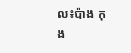ល៖ប៉ាង កុង